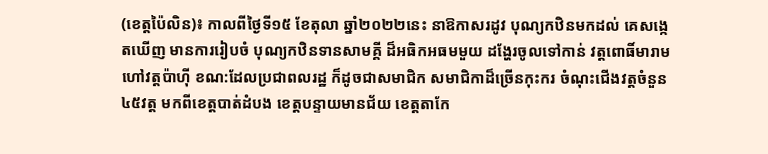(ខេត្តប៉ៃលិន)៖ កាលពីថ្ងៃទី១៥ ខែតុលា ឆ្នាំ២០២២នេះ នាឱកាសរដូវ បុណ្យកឋិនមកដល់ គេសង្កេតឃើញ មានការរៀបចំ បុណ្យកឋិនទានសាមគ្គី ដ៏អធិកអធមមួយ ដង្ហែរចូលទៅកាន់ វត្តពោធិ៍មារាម ហៅវត្តប៉ាហ៊ី ខណ:ដែលប្រជាពលរដ្ឋ ក៏ដូចជាសមាជិក សមាជិកាដ៏ច្រើនកុះករ ចំណុះជើងវត្តចំនួន៤៥វត្ត មកពីខេត្តបាត់ដំបង ខេត្តបន្ទាយមានជ័យ ខេត្តតាកែ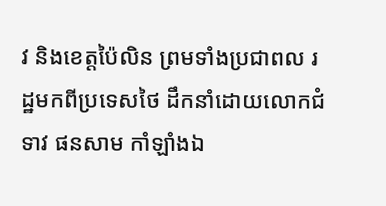វ និងខេត្តប៉ៃលិន ព្រមទាំងប្រជាពល រដ្ឋមកពីប្រទេសថៃ ដឹកនាំដោយលោកជំទាវ ផនសាម កាំឡាំងឯ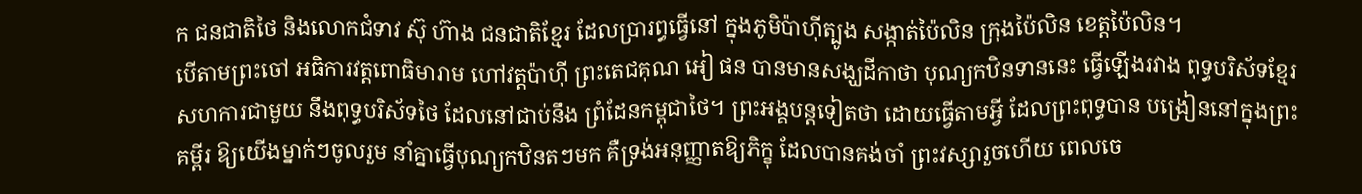ក ជនជាតិថៃ និងលោកជំទាវ ស៊ុ ហ៊ាង ជនជាតិខ្មែរ ដែលប្រារព្ធធ្វើនៅ ក្នុងភូមិប៉ាហ៊ីត្បូង សង្កាត់ប៉ៃលិន ក្រុងប៉ៃលិន ខេត្តប៉ៃលិន។
បើតាមព្រះចៅ អធិការវត្តពោធិមារាម ហៅវត្តប៉ាហ៊ី ព្រះតេជគុណ អៀ ផន បានមានសង្ឃដីកាថា បុណ្យកឋិនទាននេះ ធ្វើឡើងរវាង ពុទ្ធបរិស័ទខ្មែរ សហការជាមួយ នឹងពុទ្ធបរិស័ទថៃ ដែលនៅជាប់នឹង ព្រំដែនកម្ពុជាថៃ។ ព្រះអង្គបន្តទៀតថា ដោយធ្វើតាមអ្វី ដែលព្រះពុទ្ធបាន បង្រៀននៅក្នុងព្រះគម្ពីរ ឱ្យយើងម្នាក់ៗចូលរួម នាំគ្នាធ្វើបុណ្យកឋិនតៗមក គឺទ្រង់អនុញ្ញាតឱ្យភិក្ខុ ដែលបានគង់ចាំ ព្រះវស្សារួចហើយ ពេលចេ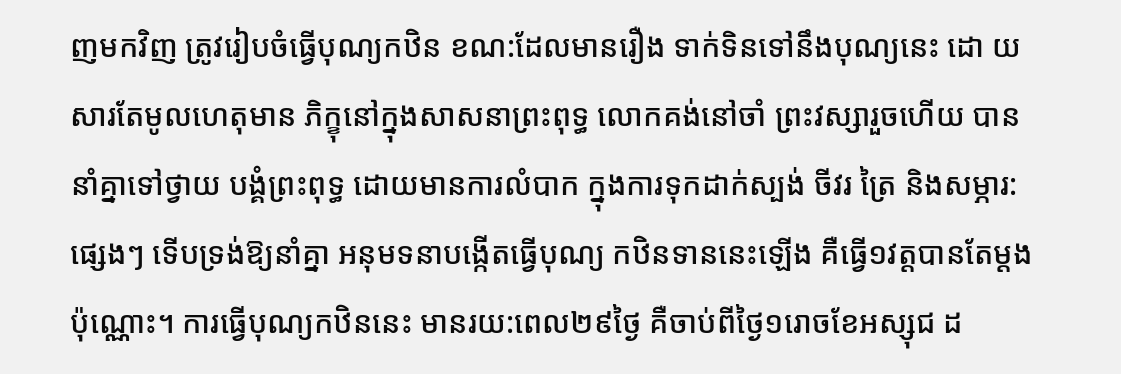ញមកវិញ ត្រូវរៀបចំធ្វើបុណ្យកឋិន ខណ:ដែលមានរឿង ទាក់ទិនទៅនឹងបុណ្យនេះ ដោ យសារតែមូលហេតុមាន ភិក្ខុនៅក្នុងសាសនាព្រះពុទ្ធ លោកគង់នៅចាំ ព្រះវស្សារួចហើយ បាននាំគ្នាទៅថ្វាយ បង្គំព្រះពុទ្ធ ដោយមានការលំបាក ក្នុងការទុកដាក់ស្បង់ ចីវរ ត្រៃ និងសម្ភារ:ផ្សេងៗ ទើបទ្រង់ឱ្យនាំគ្នា អនុមទនាបង្កើតធ្វើបុណ្យ កឋិនទាននេះឡើង គឺធ្វើ១វត្តបានតែម្តងប៉ុណ្ណោះ។ ការធ្វើបុណ្យកឋិននេះ មានរយ:ពេល២៩ថ្ងៃ គឺចាប់ពីថ្ងៃ១រោចខែអស្សុជ ដ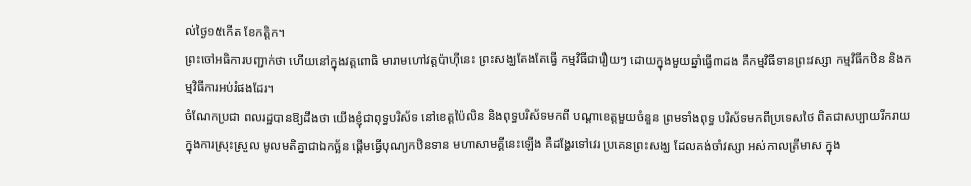ល់ថ្ងៃ១៥កើត ខែកត្តិក។
ព្រះចៅអធិការបញ្ជាក់ថា ហើយនៅក្នុងវត្តពោធិ មារាមហៅវត្តប៉ាហ៊ីនេះ ព្រះសង្ឃតែងតែធ្វើ កម្មវិធីជារឿយៗ ដោយក្នុងមួយឆ្នាំធ្វើ៣ដង គឺកម្មវិធីទានព្រះវស្សា កម្មវិធីកឋិន និងកម្មវិធីការអប់រំផងដែរ។
ចំណែកប្រជា ពលរដ្ឋបានឱ្យដឹងថា យើងខ្ញុំជាពុទ្ធបរិស័ទ នៅខេត្តប៉ៃលិន និងពុទ្ធបរិស័ទមកពី បណ្តាខេត្តមួយចំនួន ព្រមទាំងពុទ្ធ បរិស័ទមកពីប្រទេសថៃ ពិតជាសប្បាយរីករាយ ក្នុងការស្រុះស្រួល មូលមតិគ្នាជាឯកច្ឆ័ន ផ្ដើមធ្វើបុណ្យកឋិនទាន មហាសាមគ្គីនេះឡើង គឺដង្ហែរទៅវេរ ប្រគេនព្រះសង្ឃ ដែលគង់ចាំវស្សា អស់កាលត្រីមាស ក្នុង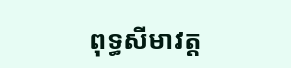ពុទ្ធសីមាវត្ត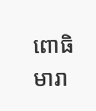ពោធិ មារា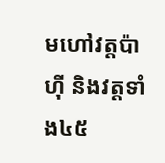មហៅវត្តប៉ាហ៊ី និងវត្តទាំង៤៥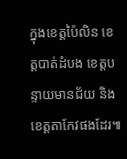ក្នុងខេត្តប៉ៃលិន ខេត្តបាត់ដំបង ខេត្តបន្ទាយមានជ័យ និងខេត្តតាកែវផងដែរ៕